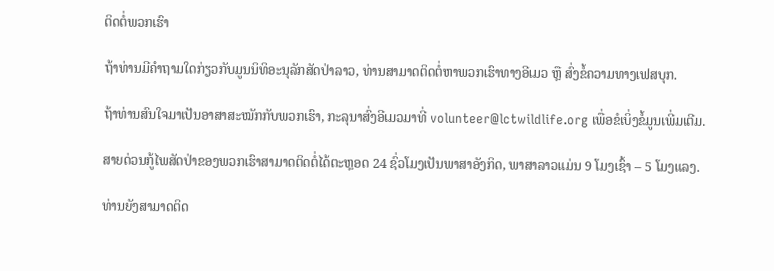ຕິດຕໍ່ພວກເຮົາ

ຖ້າທ່ານມີຄຳຖາມໃດກ່ຽວກັບມູນນິທິອະນຸລັກສັດປ່າລາວ, ທ່ານສາມາດຕິດຕໍ່ຫາພວກເຮົາທາງອີເມວ ຫຼື ສົ່ງຂໍ້ຄວາມທາງເຟສບຸກ.

ຖ້າທ່ານສົນໃຈມາເປັນອາສາສະໝັກກັບພວກເຮົາ, ກະລຸນາສົ່ງອີເມວມາທີ່ volunteer@lctwildlife.org ເພື່ອຂໍເບິ່ງຂໍ້ມູນເພີ່ມເຕີມ.

ສາຍດ່ວນກູ້ໄພສັດປ່າຂອງພວກເຮົາສາມາດຕິດຕໍ່ໄດ້ຕະຫຼອດ 24 ຊົ່ວໂມງເປັນພາສາອັງກິດ, ພາສາລາວແມ່ນ 9 ໂມງເຊົ້າ – 5 ໂມງແລງ.

ທ່ານຍັງສາມາດຕິດ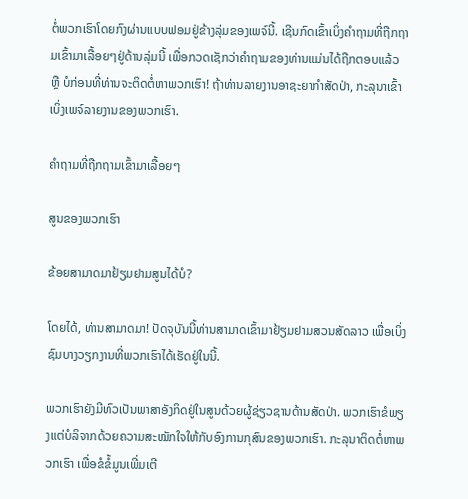ຕໍ່ພວກເຮົາໂດຍກົງຜ່ານແບບຟອມຢູ່ຂ້າງລຸ່ມຂອງເພຈ໌ນີ້. ເຊີນກົດເຂົ້າເບິ່ງຄຳຖາມທີ່ຖືກຖາມເຂົ້າມາເລື້ອຍໆຢູ່ດ້ານລຸ່ມນີ້ ເພື່ອກວດເຊັກວ່າຄຳຖາມຂອງທ່ານແມ່ນໄດ້ຖືກຕອບແລ້ວ ຫຼື ບໍກ່ອນທີ່ທ່ານຈະຕິດຕໍ່ຫາພວກເຮົາ! ຖ້າທ່ານລາຍງານອາຊະຍາກຳສັດປ່າ, ກະລຸນາເຂົ້າເບິ່ງເພຈ໌ລາຍງານຂອງພວກເຮົາ.

ຄຳຖາມທີ່ຖືກຖາມເຂົ້າມາເລື້ອຍໆ

ສູນຂອງພວກເຮົາ

ຂ້ອຍສາມາດມາຢ້ຽມຢາມສູນໄດ້ບໍ?

ໂດຍໄດ້, ທ່ານສາມາດມາ! ປັດຈຸບັນນີ້ທ່ານສາມາດເຂົ້າມາຢ້ຽມຢາມສວນສັດລາວ ເພື່ອເບິ່ງຊົມບາງວຽກງານທີ່ພວກເຮົາໄດ້ເຮັດຢູ່ໃນນີ້.

ພວກເຮົາຍັງມີທົວເປັນພາສາອັງກິດຢູ່ໃນສູນດ້ວຍຜູ້ຊ່ຽວຊານດ້ານສັດປ່າ. ພວກເຮົາຂໍພຽງແຕ່ບໍລິຈາກດ້ວຍຄວາມສະໝັກໃຈໃຫ້ກັບອົງການກຸສົນຂອງພວກເຮົາ. ກະລຸນາຕິດຕໍ່ຫາພວກເຮົາ ເພື່ອຂໍຂໍ້ມູນເພີ່ມເຕີ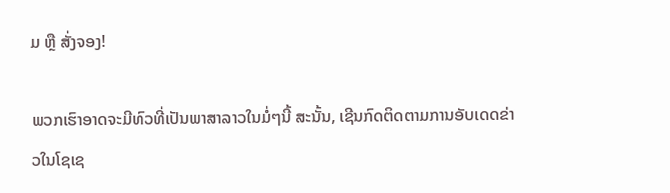ມ ຫຼື ສັ່ງຈອງ!

ພວກເຮົາອາດຈະມີທົວທີ່ເປັນພາສາລາວໃນມໍ່ໆນີ້ ສະນັ້ນ, ເຊີນກົດຕິດຕາມການອັບເດດຂ່າວໃນໂຊເຊ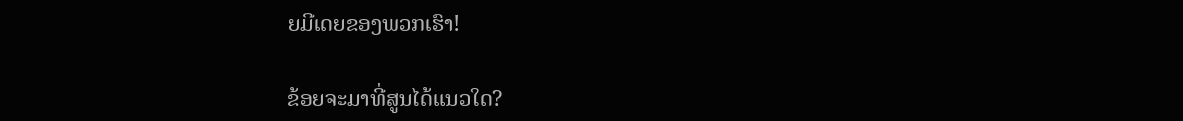ຍມີເດຍຂອງພວກເຮົາ!

ຂ້ອຍຈະມາທີ່ສູນໄດ້ແນວໃດ?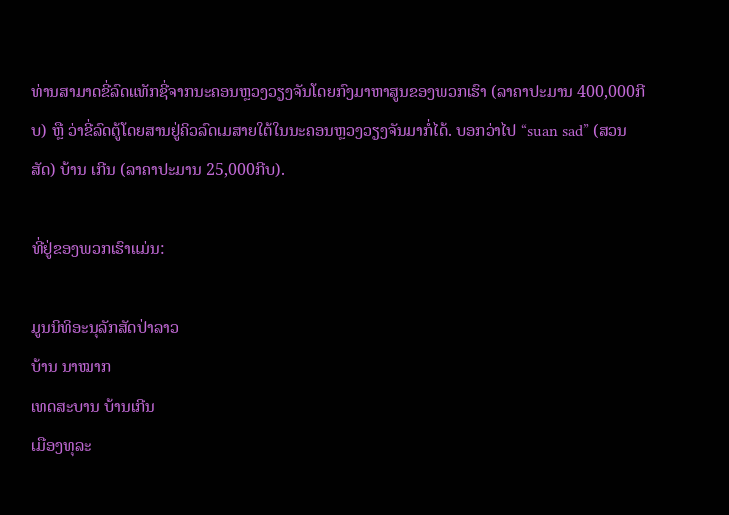ທ່ານສາມາດຂີ່ລົດແທັກຊີ່ຈາກນະຄອນຫຼວງວຽງຈັນໂດຍກົງມາຫາສູນຂອງພວກເຮົາ (ລາຄາປະມານ 400,000ກີບ) ຫຼື ວ່າຂີ່ລົດຕູ້ໂດຍສານຢູ່ຄິວລົດເມສາຍໃຕ້ໃນນະຄອນຫຼວງວຽງຈັນມາກໍ່ໄດ້. ບອກວ່າໄປ “suan sad” (ສວນສັດ) ບ້ານ ເກີນ (ລາຄາປະມານ 25,000ກີບ).

ທີ່ຢູ່ຂອງພວກເຮົາແມ່ນ:

ມູນນິທິອະນຸລັກສັດປ່າລາວ
ບ້ານ ນາໝາກ
ເທດສະບານ ບ້ານເກີນ
ເມືອງທຸລະ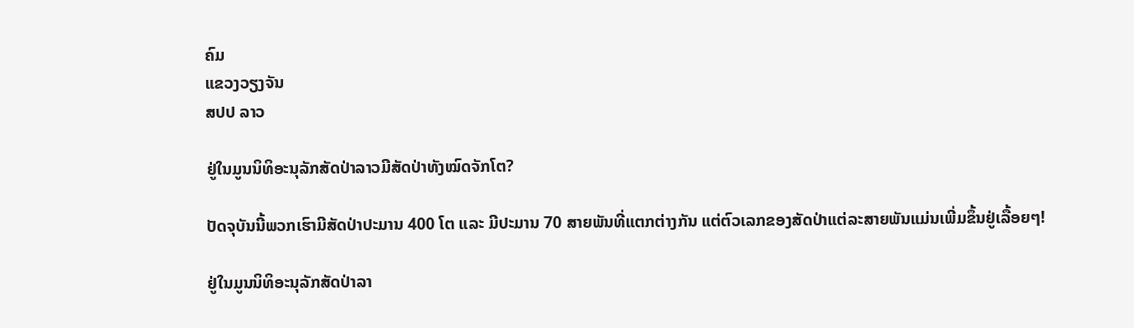ຄົມ
ແຂວງວຽງຈັນ
ສປປ ລາວ

ຢູ່ໃນມູນນິທິອະນຸລັກສັດປ່າລາວມີສັດປ່າທັງໝົດຈັກໂຕ?

ປັດຈຸບັນນີ້ພວກເຮົາມີສັດປ່າປະມານ 400 ໂຕ ແລະ ມີປະມານ 70 ສາຍພັນທີ່ແຕກຕ່າງກັນ ແຕ່ຕົວເລກຂອງສັດປ່າແຕ່ລະສາຍພັນແມ່ນເພີ່ມຂຶ້ນຢູ່ເລື້ອຍໆ!

ຢູ່ໃນມູນນິທິອະນຸລັກສັດປ່າລາ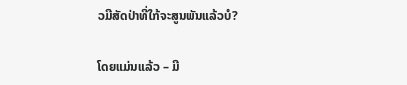ວມີສັດປ່າທີ່ໃກ້ຈະສູນພັນແລ້ວບໍ?

ໂດຍແມ່ນແລ້ວ – ມີ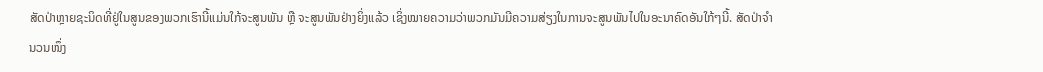ສັດປ່າຫຼາຍຊະນິດທີ່ຢູ່ໃນສູນຂອງພວກເຮົານີ້ແມ່ນໃກ້ຈະສູນພັນ ຫຼື ຈະສູນພັນຢ່າງຍິ່ງແລ້ວ ເຊິ່ງໝາຍຄວາມວ່າພວກມັນມີຄວາມສ່ຽງໃນການຈະສູນພັນໄປໃນອະນາຄົດອັນໃກ້ໆນີ້. ສັດປ່າຈຳນວນໜຶ່ງ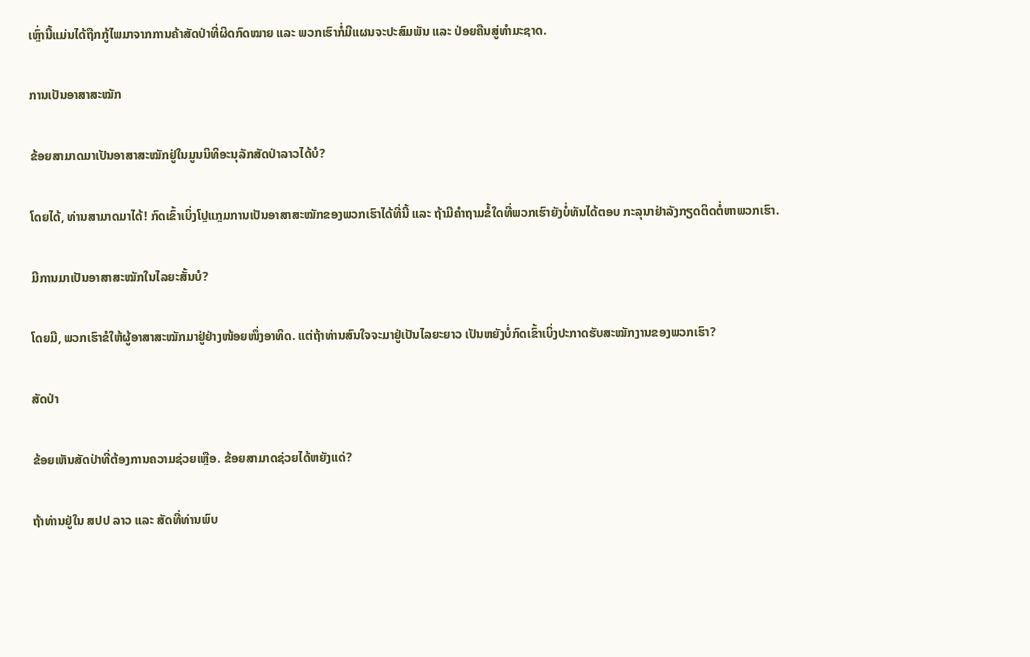ເຫຼົ່ານີ້ແມ່ນໄດ້ຖືກກູ້ໄພມາຈາກການຄ້າສັດປ່າທີ່ຜິດກົດໝາຍ ແລະ ພວກເຮົາກໍ່ມີແຜນຈະປະສົມພັນ ແລະ ປ່ອຍຄືນສູ່ທຳມະຊາດ.

ການເປັນອາສາສະໝັກ

ຂ້ອຍສາມາດມາເປັນອາສາສະໝັກຢູ່ໃນມູນນິທິອະນຸລັກສັດປ່າລາວໄດ້ບໍ?

ໂດຍໄດ້, ທ່ານສາມາດມາໄດ້! ກົດເຂົ້າເບິ່ງໂປຼແກຼມການເປັນອາສາສະໝັກຂອງພວກເຮົາໄດ້ທີ່ນີ້ ແລະ ຖ້າມີຄຳຖາມຂໍ້ໃດທີ່ພວກເຮົາຍັງບໍ່ທັນໄດ້ຕອບ ກະລຸນາຢ່າລັງກຽດຕິດຕໍ່ຫາພວກເຮົາ.

ມີການມາເປັນອາສາສະໝັກໃນໄລຍະສັ້ນບໍ?

ໂດຍມີ, ພວກເຮົາຂໍໃຫ້ຜູ້ອາສາສະໝັກມາຢູ່ຢ່າງໜ້ອຍໜຶ່ງອາທິດ. ແຕ່ຖ້າທ່ານສົນໃຈຈະມາຢູ່ເປັນໄລຍະຍາວ ເປັນຫຍັງບໍ່ກົດເຂົ້າເບິ່ງປະກາດຮັບສະໝັກງານຂອງພວກເຮົາ?

ສັດປ່າ

ຂ້ອຍເຫັນສັດປ່າທີ່ຕ້ອງການຄວາມຊ່ວຍເຫຼືອ. ຂ້ອຍສາມາດຊ່ວຍໄດ້ຫຍັງແດ່?

ຖ້າທ່ານຢູ່ໃນ ສປປ ລາວ ແລະ ສັດທີ່ທ່ານພົບ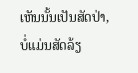ເຫັນນັ້ນເປັນສັດປ່າ, ບໍ່ແມ່ນສັດລ້ຽ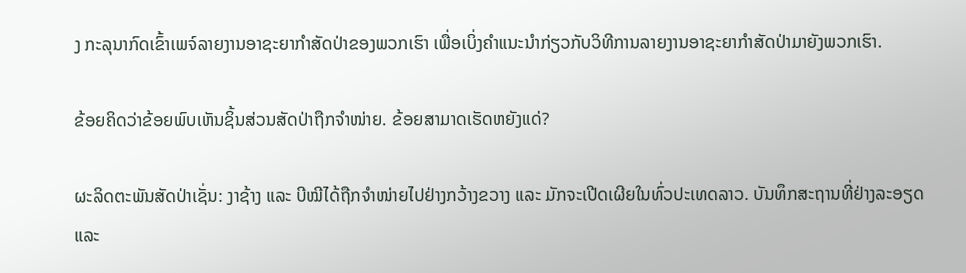ງ ກະລຸນາກົດເຂົ້າເພຈ໌ລາຍງານອາຊະຍາກຳສັດປ່າຂອງພວກເຮົາ ເພື່ອເບິ່ງຄຳແນະນຳກ່ຽວກັບວິທີການລາຍງານອາຊະຍາກຳສັດປ່າມາຍັງພວກເຮົາ.

ຂ້ອຍຄິດວ່າຂ້ອຍພົບເຫັນຊິ້ນສ່ວນສັດປ່າຖືກຈຳໜ່າຍ. ຂ້ອຍສາມາດເຮັດຫຍັງແດ່?

ຜະລິດຕະພັນສັດປ່າເຊັ່ນ: ງາຊ້າງ ແລະ ບີໝີໄດ້ຖືກຈຳໜ່າຍໄປຢ່າງກວ້າງຂວາງ ແລະ ມັກຈະເປີດເຜີຍໃນທົ່ວປະເທດລາວ. ບັນທຶກສະຖານທີ່ຢ່າງລະອຽດ ແລະ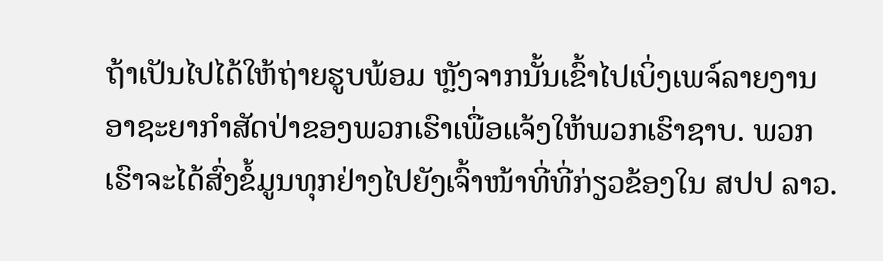ຖ້າເປັນໄປໄດ້ໃຫ້ຖ່າຍຮູບພ້ອມ ຫຼັງຈາກນັ້ນເຂົ້າໄປເບິ່ງເພຈ໌ລາຍງານອາຊະຍາກຳສັດປ່າຂອງພວກເຮົາເພື່ອແຈ້ງໃຫ້ພວກເຮົາຊາບ. ພວກເຮົາຈະໄດ້ສົ່ງຂໍ້ມູນທຸກຢ່າງໄປຍັງເຈົ້າໜ້າທີ່ທີ່ກ່ຽວຂ້ອງໃນ ສປປ ລາວ.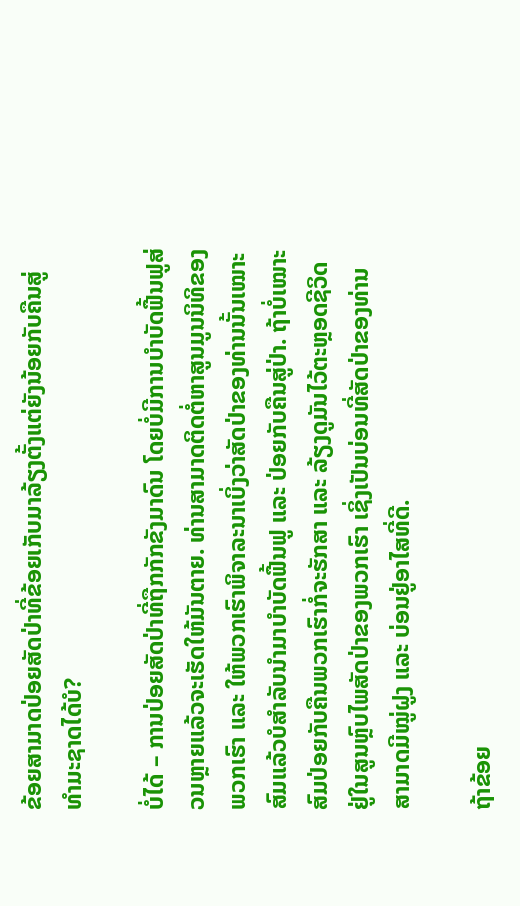ຂ້ອຍສາມາດປ່ອຍສັດປ່າທີ່ຂ້ອຍເກັບມາລ້ຽງຕັ້ງແຕ່ຍັງນ້ອຍກັບຄືນສູ່ທຳມະຊາດໄດ້ບໍ?

ບໍ່ໄດ້ – ການປ່ອຍສັດປ່າທີ່ຖືກກັກຂັງມາດົນ ໂດຍບໍ່ມີການບຳບັດຟື້ນຟູສ່ວນຫຼາຍແລ້ວຈະເຮັດໃຫ້ມັນຕາຍ. ທ່ານສາມາດຕິດຕໍ່ຫາສູນມູນນິທິຂອງພວກເຮົາ ແລະ ໃຫ້ພວກເຮົາພິຈາລະນາເບິ່ງວ່າສັດປ່າຂອງທ່ານນັ້ນເໝາະສົມແລ້ວບໍສຳລັບນຳມາບຳບັດຟື້ນຟູ ແລະ ປ່ອຍກັບຄືນສູ່ປ່າ. ຖ້າບໍ່ເໝາະສົມປ່ອຍກັບຄືນພວກເຮົາກໍ່ຈະຮັກສາ ແລະ ລ້ຽງດູມັນໄວ້ຕະຫຼອດຊີວິດຢູ່ໃນສູນຫຼົບໄພສັດປ່າຂອງພວກເຮົາ ເຊິ່ງເປັນບ່ອນທີ່ສັດປ່າຂອງທ່ານສາມາດມີໝູ່ຝູງ ແລະ ບ່ອນຢູ່ອາໄສທີ່ດີ.

ຖ້າຂ້ອຍ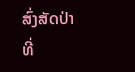ສົ່ງສັດປ່າທີ່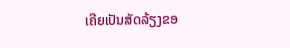ເຄີຍເປັນສັດລ້ຽງຂອ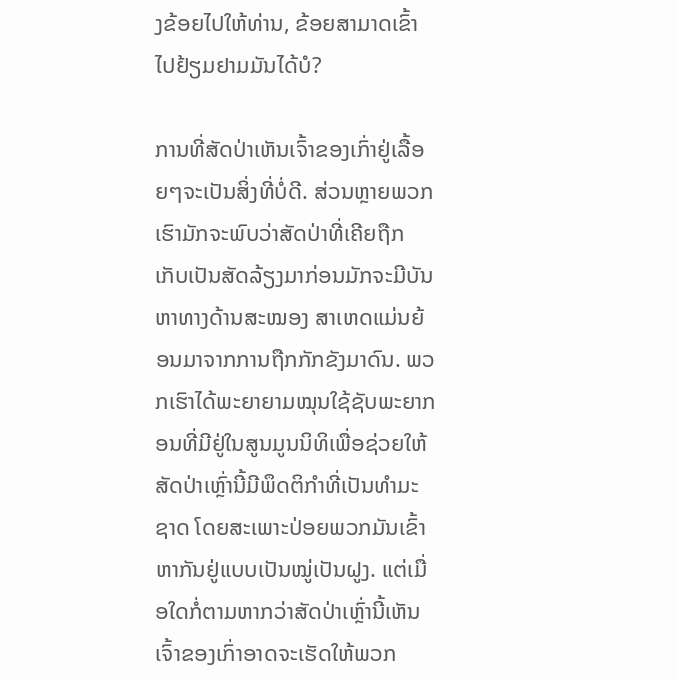ງຂ້ອຍໄປໃຫ້ທ່ານ, ຂ້ອຍສາມາດເຂົ້າໄປຢ້ຽມຢາມມັນໄດ້ບໍ?

ການທີ່ສັດປ່າເຫັນເຈົ້າຂອງເກົ່າຢູ່ເລື້ອຍໆຈະເປັນສິ່ງທີ່ບໍ່ດີ. ສ່ວນຫຼາຍພວກເຮົາມັກຈະພົບວ່າສັດປ່າທີ່ເຄີຍຖືກເກັບເປັນສັດລ້ຽງມາກ່ອນມັກຈະມີບັນຫາທາງດ້ານສະໝອງ ສາເຫດແມ່ນຍ້ອນມາຈາກການຖືກກັກຂັງມາດົນ. ພວກເຮົາໄດ້ພະຍາຍາມໝຸນໃຊ້ຊັບພະຍາກອນທີ່ມີຢູ່ໃນສູນມູນນິທິເພື່ອຊ່ວຍໃຫ້ສັດປ່າເຫຼົ່ານີ້ມີພຶດຕິກຳທີ່ເປັນທຳມະຊາດ ໂດຍສະເພາະປ່ອຍພວກມັນເຂົ້າຫາກັນຢູ່ແບບເປັນໝູ່ເປັນຝູງ. ແຕ່ເມື່ອໃດກໍ່ຕາມຫາກວ່າສັດປ່າເຫຼົ່ານີ້ເຫັນເຈົ້າຂອງເກົ່າອາດຈະເຮັດໃຫ້ພວກ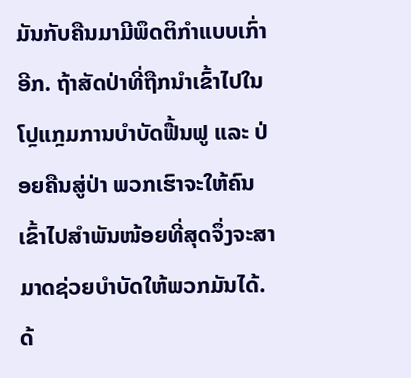ມັນກັບຄືນມາມີພຶດຕິກຳແບບເກົ່າອີກ. ຖ້າສັດປ່າທີ່ຖືກນຳເຂົ້າໄປໃນໂປຼແກຼມການບຳບັດຟື້ນຟູ ແລະ ປ່ອຍຄືນສູ່ປ່າ ພວກເຮົາຈະໃຫ້ຄົນເຂົ້າໄປສຳພັນໜ້ອຍທີ່ສຸດຈຶ່ງຈະສາມາດຊ່ວຍບຳບັດໃຫ້ພວກມັນໄດ້. ດ້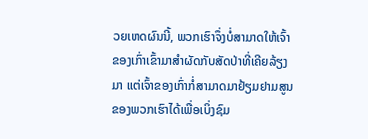ວຍເຫດຜົນນີ້, ພວກເຮົາຈຶ່ງບໍ່ສາມາດໃຫ້ເຈົ້າຂອງເກົ່າເຂົ້າມາສຳຜັດກັບສັດປ່າທີ່ເຄີຍລ້ຽງມາ ແຕ່ເຈົ້າຂອງເກົ່າກໍ່ສາມາດມາຢ້ຽມຢາມສູນຂອງພວກເຮົາໄດ້ເພື່ອເບິ່ງຊົມ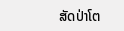ສັດປ່າໂຕ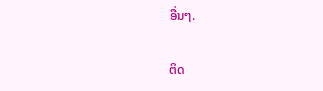ອື່ນໆ.

ຕິດ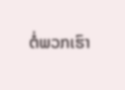ຕໍ່ພວກເຮົາ